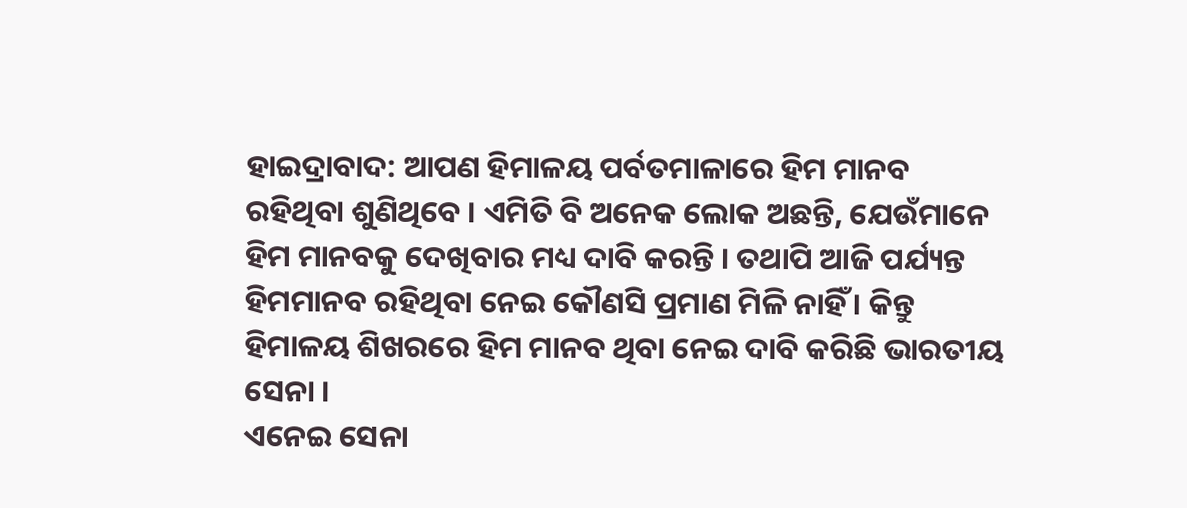ହାଇଦ୍ରାବାଦ: ଆପଣ ହିମାଳୟ ପର୍ବତମାଳାରେ ହିମ ମାନବ ରହିଥିବା ଶୁଣିଥିବେ । ଏମିତି ବି ଅନେକ ଲୋକ ଅଛନ୍ତି, ଯେଉଁମାନେ ହିମ ମାନବକୁ ଦେଖିବାର ମଧ୍ୟ ଦାବି କରନ୍ତି । ତଥାପି ଆଜି ପର୍ଯ୍ୟନ୍ତ ହିମମାନବ ରହିଥିବା ନେଇ କୌଣସି ପ୍ରମାଣ ମିଳି ନାହିଁ । କିନ୍ତୁ ହିମାଳୟ ଶିଖରରେ ହିମ ମାନବ ଥିବା ନେଇ ଦାବି କରିଛି ଭାରତୀୟ ସେନା ।
ଏନେଇ ସେନା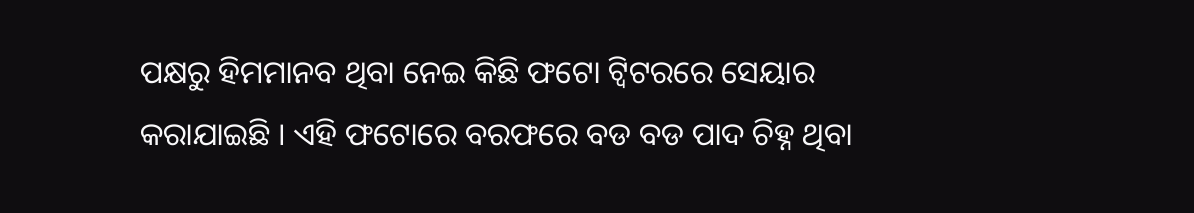ପକ୍ଷରୁ ହିମମାନବ ଥିବା ନେଇ କିଛି ଫଟୋ ଟ୍ବିଟରରେ ସେୟାର କରାଯାଇଛି । ଏହି ଫଟୋରେ ବରଫରେ ବଡ ବଡ ପାଦ ଚିହ୍ନ ଥିବା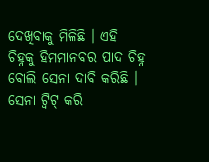ଦେଖିବାକୁ ମିଳିଛି । ଏହି ଚିହ୍ନକୁ ହିମମାନବର ପାଦ ଚିହ୍ନ ବୋଲି ସେନା ଦାବି କରିଛି ।
ସେନା ଟ୍ବିଟ୍ କରି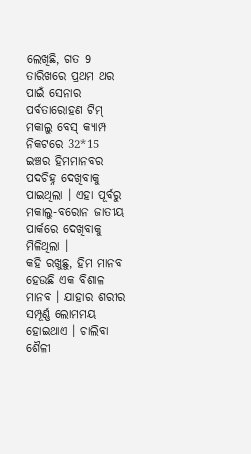ଲେଖିଛି, ଗତ 9 ତାରିଖରେ ପ୍ରଥମ ଥର ପାଇଁ ସେନାର ପର୍ବତାରୋହଣ ଟିମ୍ ମକାଲୁ ବେସ୍ କ୍ୟାମ୍ପ ନିକଟରେ 32*15 ଇଞ୍ଚର ହିମମାନବର ପଦଚିହ୍ନ ଦେଖିବାକୁ ପାଇଥିଲା । ଏହା ପୂର୍ବରୁ ମକାଲୁ-ବରୋନ ଜାତୀୟ ପାର୍କରେ ଦେଖିବାକୁ ମିଳିଥିଲା ।
କହି ରଖୁଛୁ, ହିମ ମାନବ ହେଉଛି ଏକ ବିଶାଳ ମାନବ । ଯାହାର ଶରୀର ସମ୍ପୂର୍ଣ୍ଣ ଲୋମମୟ ହୋଇଥାଏ । ଚାଲିବା ଶୈଳୀ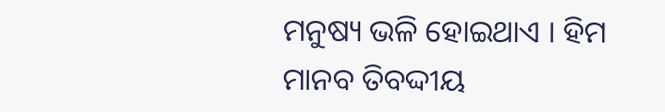ମନୁଷ୍ୟ ଭଳି ହୋଇଥାଏ । ହିମ ମାନବ ତିବଦ୍ଦୀୟ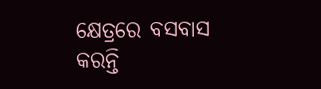କ୍ଷେତ୍ରରେ ବସବାସ କରନ୍ତି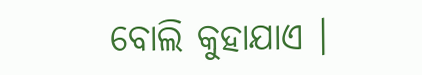ବୋଲି କୁହାଯାଏ ।